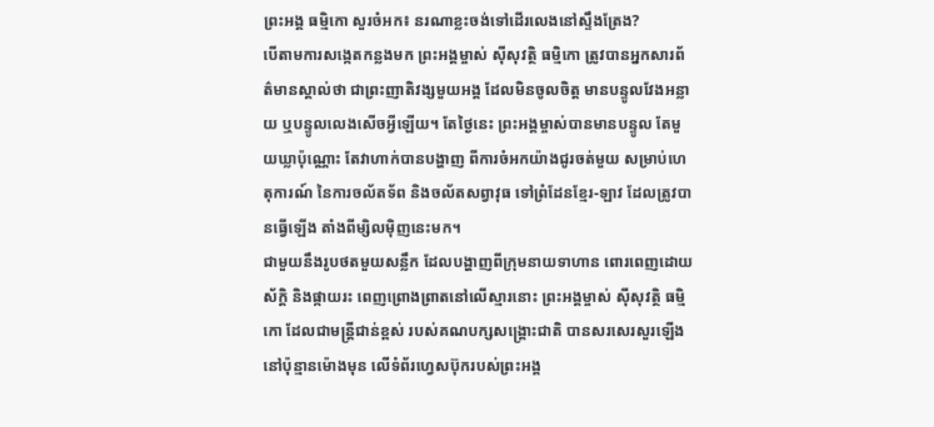ព្រះអង្គ ធម្មិកោ សួរចំអក៖ នរណាខ្លះចង់ទៅដើរលេងនៅស្ទឹងត្រែង?
បើតាមការសង្កេតកន្លងមក ព្រះអង្គម្ចាស់ ស៊ីសុវត្ថិ ធម្មិកោ ត្រូវបានអ្នកសារព័ត៌មានស្គាល់ថា ជាព្រះញាតិវង្សមួយអង្គ ដែលមិនចូលចិត្ត មានបន្ទូលវែងអន្លាយ ឬបន្ទូលលេងសើចអ្វីឡើយ។ តែថ្ងៃនេះ ព្រះអង្គម្ចាស់បានមានបន្ទូល តែមួយឃ្លាប៉ុណ្ណោះ តែវាហាក់បានបង្ហាញ ពីការចំអកយ៉ាងជូរចត់មួយ សម្រាប់ហេតុការណ៍ នៃការចល័តទ័ព និងចល័តសព្វាវុធ ទៅព្រំដែនខ្មែរ-ឡាវ ដែលត្រូវបានធ្វើឡើង តាំងពីម្សិលម៉ិញនេះមក។
ជាមួយនឹងរូបថតមួយសន្លឹក ដែលបង្ហាញពីក្រុមនាយទាហាន ពោរពេញដោយស័ក្តិ និងផ្កាយរះ ពេញព្រោងព្រាតនៅលើស្មារនោះ ព្រះអង្គម្ចាស់ ស៊ីសុវត្ថិ ធម្មិកោ ដែលជាមន្ត្រីជាន់ខ្ពស់ របស់គណបក្សសង្គ្រោះជាតិ បានសរសេរសួរឡើងនៅប៉ុន្មានម៉ោងមុន លើទំព័រហ្វេសប៊ុករបស់ព្រះអង្គ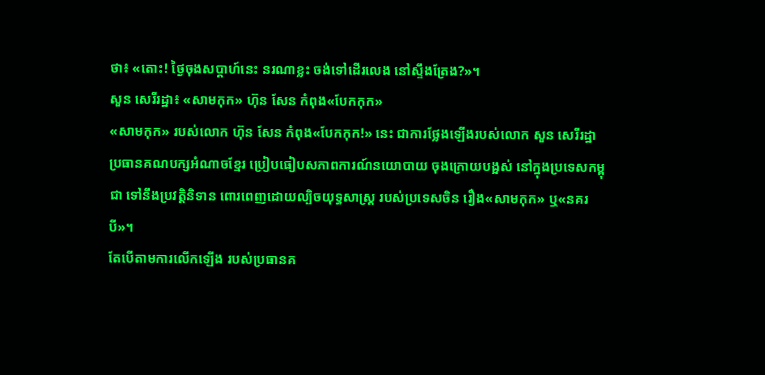ថា៖ «តោះ! ថ្ងៃចុងសប្តាហ៍នេះ នរណាខ្លះ ចង់ទៅដើរលេង នៅស្ទឹងត្រែង?»។
សួន សេរីរដ្ឋា៖ «សាមកុក» ហ៊ុន សែន កំពុង«បែកកុក»
«សាមកុក» របស់លោក ហ៊ុន សែន កំពុង«បែកកុក!» នេះ ជាការថ្លែងឡើងរបស់លោក សួន សេរីរដ្ឋា ប្រធានគណបក្សអំណាចខ្មែរ ប្រៀបធៀបសភាពការណ៍នយោបាយ ចុងក្រោយបង្អស់ នៅក្នុងប្រទេសកម្ពុជា ទៅនឹងប្រវត្តិនិទាន ពោរពេញដោយល្បិចយុទ្ធសាស្ត្រ របស់ប្រទេសចិន រឿង«សាមកុក» ឬ«នគរបី»។
តែបើតាមការលើកឡើង របស់ប្រធានគ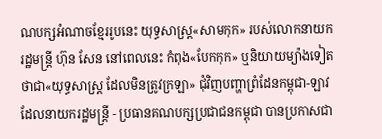ណបក្សអំណាចខ្មែររូបនេះ យុទ្ធសាស្ត្រ«សាមកុក» របស់លោកនាយករដ្ឋមន្ត្រី ហ៊ុន សែន នៅពេលនេះ កំពុង«បែកកុក» ឬនិយាយម្យ៉ាងទៀត ថាជា«យុទ្ធសាស្ត្រ ដែលមិនត្រូវក្រឡា» ជុំវិញបញ្ហាព្រំដែនកម្ពុជា-ឡាវ ដែលនាយករដ្ឋមន្ត្រី - ប្រធានគណបក្សប្រជាជនកម្ពុជា បានប្រកាសជា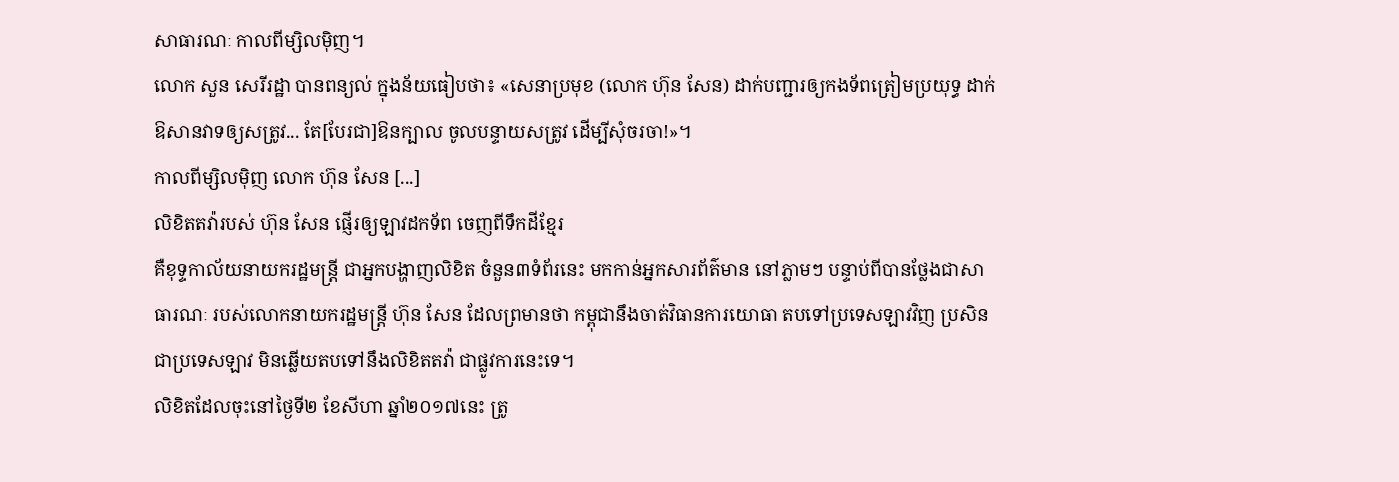សាធារណៈ កាលពីម្សិលម៉ិញ។
លោក សួន សេរីរដ្ឋា បានពន្យល់ ក្នុងន័យធៀបថា៖ «សេនាប្រមុខ (លោក ហ៊ុន សែន) ដាក់បញ្ជារឲ្យកងទ័ពត្រៀមប្រយុទ្ធ ដាក់ឱសានវាទឲ្យសត្រូវ... តែ[បែរជា]ឱនក្បាល ចូលបន្ទាយសត្រូវ ដើម្បីសុំចរចា!»។
កាលពីម្សិលម៉ិញ លោក ហ៊ុន សែន [...]
លិខិតតវ៉ារបស់ ហ៊ុន សែន ផ្ញើរឲ្យឡាវដកទ័ព ចេញពីទឹកដីខ្មែរ
គឺខុទ្ទកាល័យនាយករដ្ឋមន្រ្តី ជាអ្នកបង្ហាញលិខិត ចំនួន៣ទំព័រនេះ មកកាន់អ្នកសារព័ត៌មាន នៅភ្លាមៗ បន្ទាប់ពីបានថ្លែងជាសាធារណៈ របស់លោកនាយករដ្ឋមន្ត្រី ហ៊ុន សែន ដែលព្រមានថា កម្ពុជានឹងចាត់វិធានការយោធា តបទៅប្រទេសឡាវវិញ ប្រសិនជាប្រទេសឡាវ មិនឆ្លើយតបទៅនឹងលិខិតតវ៉ា ជាផ្លូវការនេះទេ។
លិខិតដែលចុះនៅថ្ងៃទី២ ខែសីហា ឆ្នាំ២០១៧នេះ ត្រូ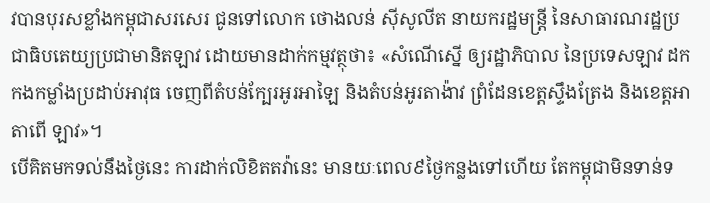វបានបុរសខ្លាំងកម្ពុជាសរសេរ ជូនទៅលោក ថោងលន់ ស៊ីសូលីត នាយករដ្ឋមន្ត្រី នៃសាធារណរដ្ឋប្រជាធិបតេយ្យប្រជាមានិតឡាវ ដោយមានដាក់កម្មវត្ថុថា៖ «សំណើស្នើ ឲ្យរដ្ឋាភិបាល នៃប្រទេសឡាវ ដកកងកម្លាំងប្រដាប់អាវុធ ចេញពីតំបន់ក្បែរអូរអាឡៃ និងតំបន់អូរតាង៉ាវ ព្រំដែនខេត្តស្ទឹងត្រែង និងខេត្តអាតាពើ ឡាវ»។
បើគិតមកទល់នឹងថ្ងៃនេះ ការដាក់លិខិតតវ៉ានេះ មានយៈពេល៩ថ្ងៃកន្លងទៅហើយ តែកម្ពុជាមិនទាន់ទ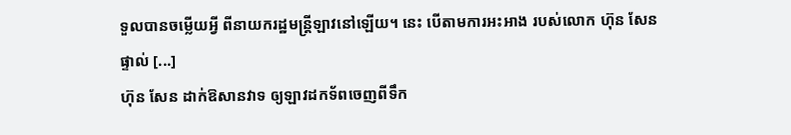ទួលបានចម្លើយអ្វី ពីនាយករដ្ឋមន្ត្រីឡាវនៅឡើយ។ នេះ បើតាមការអះអាង របស់លោក ហ៊ុន សែន ផ្ទាល់ [...]
ហ៊ុន សែន ដាក់ឱសានវាទ ឲ្យឡាវដកទ័ពចេញពីទឹក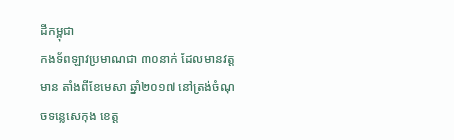ដីកម្ពុជា
កងទ័ពឡាវប្រមាណជា ៣០នាក់ ដែលមានវត្តមាន តាំងពីខែមេសា ឆ្នាំ២០១៧ នៅត្រង់ចំណុចទន្លេសេកុង ខេត្ត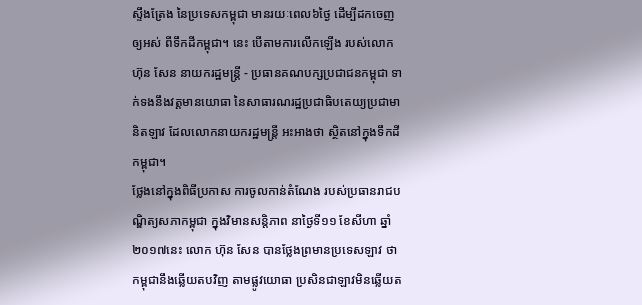ស្ទឹងត្រែង នៃប្រទេសកម្ពុជា មានរយៈពេល៦ថ្ងៃ ដើម្បីដកចេញឲ្យអស់ ពីទឹកដីកម្ពុជា។ នេះ បើតាមការលើកឡើង របស់លោក ហ៊ុន សែន នាយករដ្ឋមន្ត្រី - ប្រធានគណបក្សប្រជាជនកម្ពុជា ទាក់ទងនឹងវត្តមានយោធា នៃសាធារណរដ្ឋប្រជាធិបតេយ្យប្រជាមានិតឡាវ ដែលលោកនាយករដ្ឋមន្ត្រី អះអាងថា ស្ថិតនៅក្នុងទឹកដីកម្ពុជា។
ថ្លែងនៅក្នុងពិធីប្រកាស ការចូលកាន់តំណែង របស់ប្រធានរាជបណ្ឌិត្យសភាកម្ពុជា ក្នុងវិមានសន្តិភាព នាថ្ងៃទី១១ ខែសីហា ឆ្នាំ២០១៧នេះ លោក ហ៊ុន សែន បានថ្លែងព្រមានប្រទេសឡាវ ថាកម្ពុជានឹងឆ្លើយតបវិញ តាមផ្លូវយោធា ប្រសិនជាឡាវមិនឆ្លើយត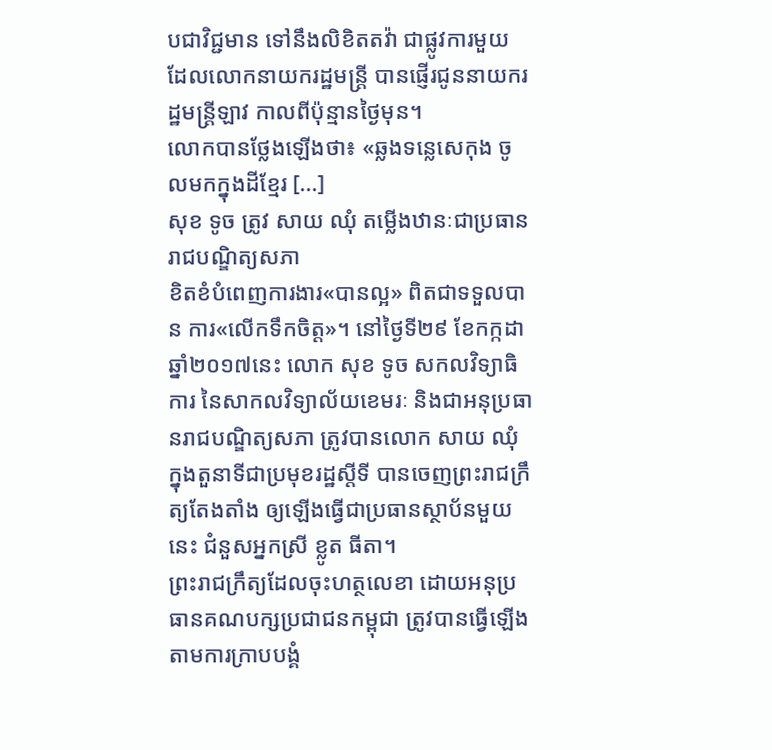បជាវិជ្ជមាន ទៅនឹងលិខិតតវ៉ា ជាផ្លូវការមួយ ដែលលោកនាយករដ្ឋមន្ត្រី បានផ្ញើរជូននាយករដ្ឋមន្ត្រីឡាវ កាលពីប៉ុន្មានថ្ងៃមុន។
លោកបានថ្លែងឡើងថា៖ «ឆ្លងទន្លេសេកុង ចូលមកក្នុងដីខ្មែរ [...]
សុខ ទូច ត្រូវ សាយ ឈុំ តម្លើងឋានៈជាប្រធានរាជបណ្ឌិត្យសភា
ខិតខំបំពេញការងារ«បានល្អ» ពិតជាទទួលបាន ការ«លើកទឹកចិត្ត»។ នៅថ្ងៃទី២៩ ខែកក្កដា ឆ្នាំ២០១៧នេះ លោក សុខ ទូច សកលវិទ្យាធិការ នៃសាកលវិទ្យាល័យខេមរៈ និងជាអនុប្រធានរាជបណ្ឌិត្យសភា ត្រូវបានលោក សាយ ឈុំ ក្នុងតួនាទីជាប្រមុខរដ្ឋស្តីទី បានចេញព្រះរាជក្រឹត្យតែងតាំង ឲ្យឡើងធ្វើជាប្រធានស្ថាប័នមួយនេះ ជំនួសអ្នកស្រី ខ្លូត ធីតា។
ព្រះរាជក្រឹត្យដែលចុះហត្ថលេខា ដោយអនុប្រធានគណបក្សប្រជាជនកម្ពុជា ត្រូវបានធ្វើឡើង តាមការក្រាបបង្គំ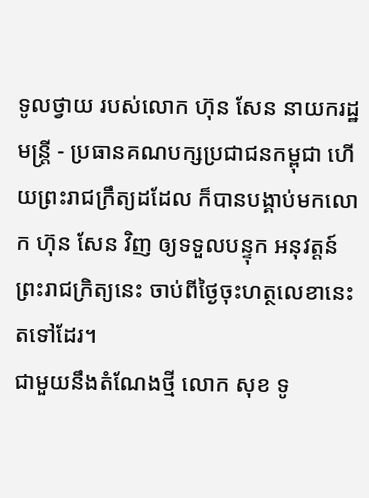ទូលថ្វាយ របស់លោក ហ៊ុន សែន នាយករដ្ឋមន្ត្រី - ប្រធានគណបក្សប្រជាជនកម្ពុជា ហើយព្រះរាជក្រឹត្យដដែល ក៏បានបង្គាប់មកលោក ហ៊ុន សែន វិញ ឲ្យទទួលបន្ទុក អនុវត្តន៍ព្រះរាជក្រិត្យនេះ ចាប់ពីថ្ងៃចុះហត្ថលេខានេះ តទៅដែរ។
ជាមួយនឹងតំណែងថ្មី លោក សុខ ទូ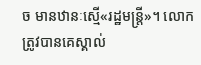ច មានឋានៈស្មើ«រដ្ឋមន្ត្រី»។ លោកត្រូវបានគេស្គាល់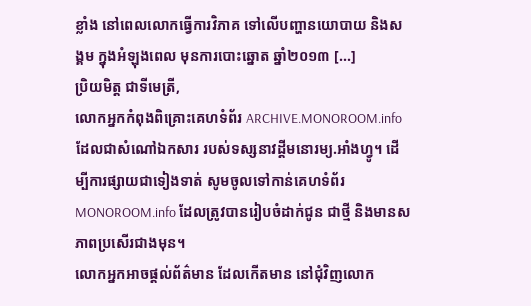ខ្លាំង នៅពេលលោកធ្វើការវិភាគ ទៅលើបញ្ហានយោបាយ និងសង្គម ក្នុងអំឡុងពេល មុនការបោះឆ្នោត ឆ្នាំ២០១៣ [...]
ប្រិយមិត្ត ជាទីមេត្រី,
លោកអ្នកកំពុងពិគ្រោះគេហទំព័រ ARCHIVE.MONOROOM.info ដែលជាសំណៅឯកសារ របស់ទស្សនាវដ្ដីមនោរម្យ.អាំងហ្វូ។ ដើម្បីការផ្សាយជាទៀងទាត់ សូមចូលទៅកាន់គេហទំព័រ MONOROOM.info ដែលត្រូវបានរៀបចំដាក់ជូន ជាថ្មី និងមានសភាពប្រសើរជាងមុន។
លោកអ្នកអាចផ្ដល់ព័ត៌មាន ដែលកើតមាន នៅជុំវិញលោក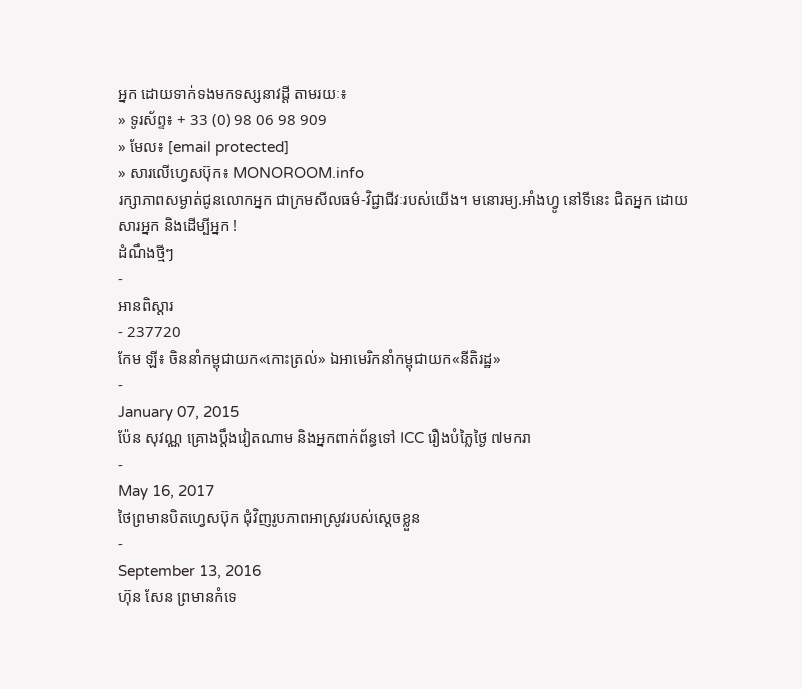អ្នក ដោយទាក់ទងមកទស្សនាវដ្ដី តាមរយៈ៖
» ទូរស័ព្ទ៖ + 33 (0) 98 06 98 909
» មែល៖ [email protected]
» សារលើហ្វេសប៊ុក៖ MONOROOM.info
រក្សាភាពសម្ងាត់ជូនលោកអ្នក ជាក្រមសីលធម៌-វិជ្ជាជីវៈរបស់យើង។ មនោរម្យ.អាំងហ្វូ នៅទីនេះ ជិតអ្នក ដោយសារអ្នក និងដើម្បីអ្នក !
ដំណឹងថ្មីៗ
-
អានពិស្ដារ
- 237720
កែម ឡី៖ ចិននាំកម្ពុជាយក«កោះត្រល់» ឯអាមេរិកនាំកម្ពុជាយក«នីតិរដ្ឋ»
-
January 07, 2015
ប៉ែន សុវណ្ណ គ្រោងប្តឹងវៀតណាម និងអ្នកពាក់ព័ន្ធទៅ ICC រឿងបំភ្លៃថ្ងៃ ៧មករា
-
May 16, 2017
ថៃព្រមានបិតហ្វេសប៊ុក ជុំវិញរូបភាពអាស្រូវរបស់ស្ដេចខ្លួន
-
September 13, 2016
ហ៊ុន សែន ព្រមានកំទេ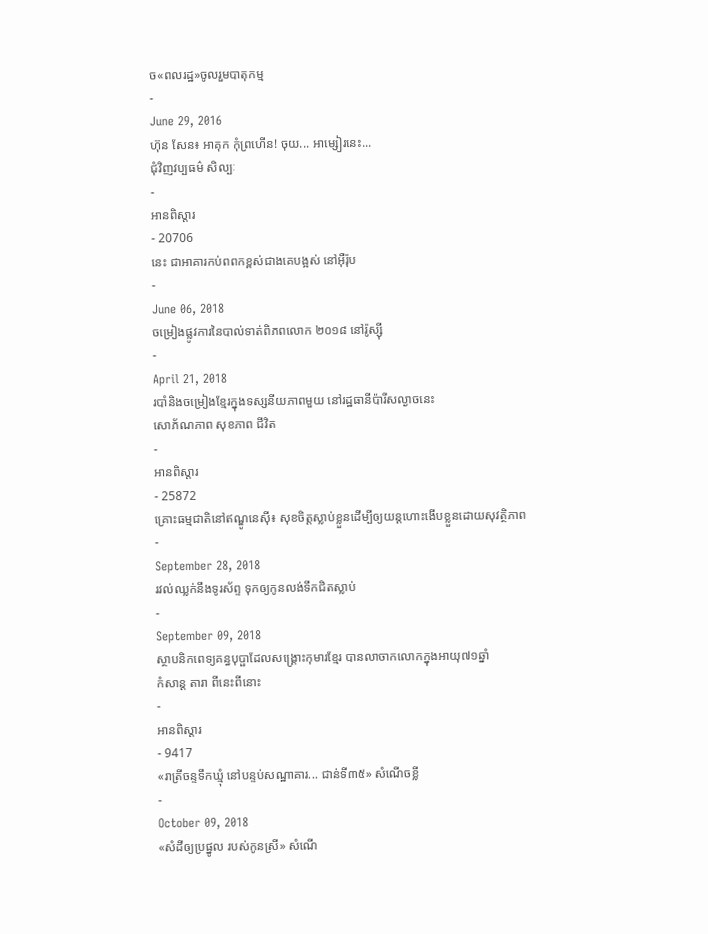ច«ពលរដ្ឋ»ចូលរួមបាតុកម្ម
-
June 29, 2016
ហ៊ុន សែន៖ អាគុក កុំព្រហើន! ចុយ... អាម្សៀរនេះ...
ជុំវិញវប្បធម៌ សិល្បៈ
-
អានពិស្ដារ
- 20706
នេះ ជាអាគារកប់ពពកខ្ពស់ជាងគេបង្អស់ នៅអ៊ឺរ៉ុប
-
June 06, 2018
ចម្រៀងផ្លូវការនៃបាល់ទាត់ពិភពលោក ២០១៨ នៅរ៉ូស្ស៊ី
-
April 21, 2018
របាំនិងចម្រៀងខ្មែរក្នុងទស្សនីយភាពមួយ នៅរដ្ឋធានីប៉ារីសល្ងាចនេះ
សោភ័ណភាព សុខភាព ជីវិត
-
អានពិស្ដារ
- 25872
គ្រោះធម្មជាតិនៅឥណ្ឌូនេស៊ី៖ សុខចិត្តស្លាប់ខ្លួនដើម្បីឲ្យយន្ដហោះងើបខ្លួនដោយសុវត្ថិភាព
-
September 28, 2018
រវល់ឈ្លក់នឹងទូរស័ព្ទ ទុកឲ្យកូនលង់ទឹកជិតស្លាប់
-
September 09, 2018
ស្ថាបនិកពេទ្យគន្ធបុប្ផាដែលសង្គ្រោះកុមារខ្មែរ បានលាចាកលោកក្នុងអាយុ៧១ឆ្នាំ
កំសាន្ដ តារា ពីនេះពីនោះ
-
អានពិស្ដារ
- 9417
«រាត្រីចន្ទទឹកឃ្មុំ នៅបន្ទប់សណ្ឋាគារ... ជាន់ទី៣៥» សំណើចខ្លី
-
October 09, 2018
«សំដីឲ្យប្រផ្នូល របស់កូនស្រី» សំណើ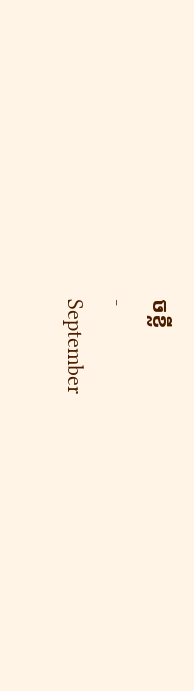ចខ្លី
-
September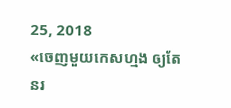25, 2018
«ចេញមួយកេសហ្មង ឲ្យតែនរ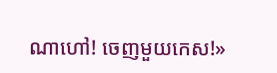ណាហៅ! ចេញមួយកេស!»